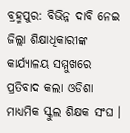ବ୍ରହ୍ମପୁର: ବିଭିନ୍ନ ଦାବି ନେଇ ଜିଲ୍ଲା ଶିକ୍ଷାଧିକାରୀଙ୍କ କାର୍ଯ୍ୟାଳୟ ସମ୍ମୁଖରେ ପ୍ରତିବାଦ କଲା ଓଡିଶା ମାଧ୍ୟମିକ ସ୍କୁଲ ଶିକ୍ଷକ ସଂଘ ।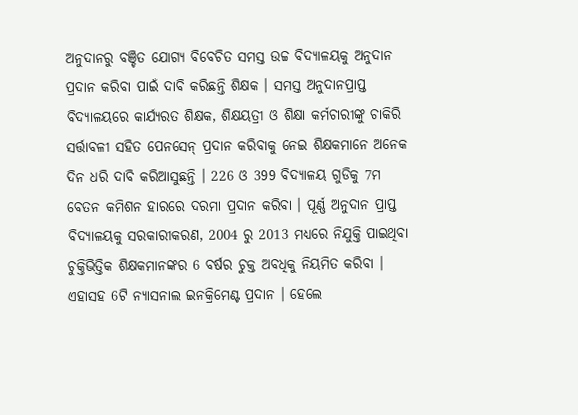ଅନୁଦାନରୁ ବଞ୍ଚିତ ଯୋଗ୍ୟ ବିବେଚିତ ସମସ୍ତ ଉଚ୍ଚ ବିଦ୍ୟାଳୟକୁ ଅନୁଦାନ ପ୍ରଦାନ କରିବା ପାଇଁ ଦାବି କରିଛନ୍ତି ଶିକ୍ଷକ । ସମସ୍ତ ଅନୁଦାନପ୍ରାପ୍ତ ବିଦ୍ୟାଳୟରେ କାର୍ଯ୍ୟରତ ଶିକ୍ଷକ, ଶିକ୍ଷୟତ୍ରୀ ଓ ଶିକ୍ଷା କର୍ମଚାରୀଙ୍କୁ ଚାକିରି ସର୍ତ୍ତାବଳୀ ସହିତ ପେନସେନ୍ ପ୍ରଦାନ କରିବାକୁ ନେଇ ଶିକ୍ଷକମାନେ ଅନେକ ଦିନ ଧରି ଦାବି କରିଆସୁଛନ୍ତି । 226 ଓ 399 ବିଦ୍ୟାଳୟ ଗୁଡିକୁ 7ମ ବେତନ କମିଶନ ହାରରେ ଦରମା ପ୍ରଦାନ କରିବା । ପୂର୍ଣ୍ଣ ଅନୁଦାନ ପ୍ରାପ୍ତ ବିଦ୍ୟାଳୟକୁ ସରକାରୀକରଣ, 2004 ରୁ 2013 ମଧ୍ୟରେ ନିଯୁକ୍ତି ପାଇଥିବା ଚୁକ୍ତିଭିତ୍ତିକ ଶିକ୍ଷକମାନଙ୍କର 6 ବର୍ଷର ଚୁକ୍ତ ଅବଧିକୁ ନିୟମିତ କରିବା । ଏହାସହ 6ଟି ନ୍ୟାସନାଲ ଇନକ୍ରିମେଣ୍ଟ ପ୍ରଦାନ । ହେଲେ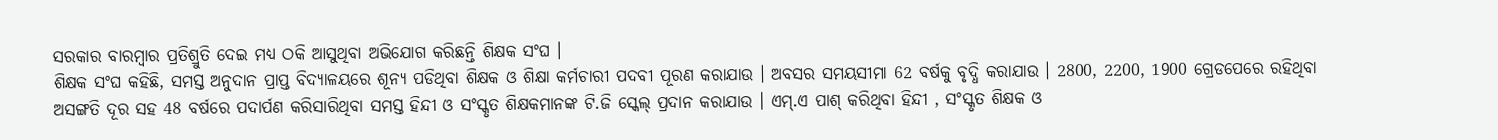ସରକାର ବାରମ୍ବାର ପ୍ରତିଶ୍ରୁତି ଦେଇ ମଧ୍ୟ ଠକି ଆସୁଥିବା ଅଭିଯୋଗ କରିଛନ୍ତି ଶିକ୍ଷକ ସଂଘ ।
ଶିକ୍ଷକ ସଂଘ କହିଛି, ସମସ୍ତ ଅନୁଦାନ ପ୍ରାପ୍ତ ବିଦ୍ୟାଳୟରେ ଶୂନ୍ୟ ପଡିଥିବା ଶିକ୍ଷକ ଓ ଶିକ୍ଷା କର୍ମଚାରୀ ପଦବୀ ପୂରଣ କରାଯାଉ । ଅବସର ସମୟସୀମା 62 ବର୍ଷକୁ ବୃଦ୍ଧି କରାଯାଉ । 2800, 2200, 1900 ଗ୍ରେଡପେରେ ରହିଥିବା ଅସଙ୍ଗତି ଦୂର ସହ 48 ବର୍ଷରେ ପଦାର୍ପଣ କରିସାରିଥିବା ସମସ୍ତ ହିନ୍ଦୀ ଓ ସଂସ୍କୃତ ଶିକ୍ଷକମାନଙ୍କ ଟି.ଜି ସ୍କେଲ୍ ପ୍ରଦାନ କରାଯାଉ । ଏମ୍.ଏ ପାଶ୍ କରିଥିବା ହିନ୍ଦୀ , ସଂସ୍କୃତ ଶିକ୍ଷକ ଓ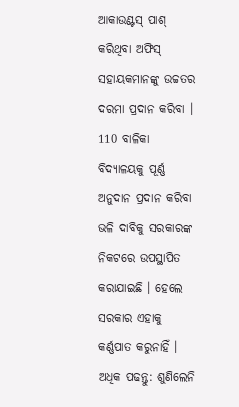ଆକାଉଣ୍ଟସ୍ ପାଶ୍ କରିଥିବା ଅଫିସ୍ ସହାୟକମାନଙ୍କୁ ଉଚ୍ଚତର ଦରମା ପ୍ରଦାନ କରିବା । 110 ବାଳିକା ବିଦ୍ୟାଳୟକୁ ପୂର୍ଣ୍ଣ ଅନୁଦାନ ପ୍ରଦାନ କରିବା ଭଳି ଦାବିକୁ ସରକାରଙ୍କ ନିକଟରେ ଉପସ୍ଥାପିତ କରାଯାଇଛି । ହେଲେ ସରକାର ଏହାକୁ କର୍ଣ୍ଣପାତ କରୁନାହିଁ ।
ଅଧିକ ପଢନ୍ତୁ: ଶୁଣିଲେନି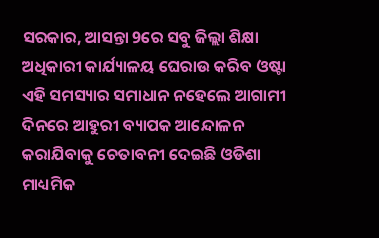ସରକାର, ଆସନ୍ତା 9ରେ ସବୁ ଜିଲ୍ଲା ଶିକ୍ଷା ଅଧିକାରୀ କାର୍ଯ୍ୟାଳୟ ଘେରାଉ କରିବ ଓଷ୍ଟା
ଏହି ସମସ୍ୟାର ସମାଧାନ ନହେଲେ ଆଗାମୀ ଦିନରେ ଆହୁରୀ ବ୍ୟାପକ ଆନ୍ଦୋଳନ କରାଯିବାକୁ ଚେତାବନୀ ଦେଇଛି ଓଡିଶା ମାଧ୍ୟମିକ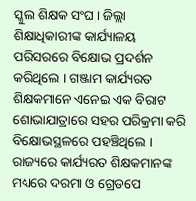ସ୍କୁଲ ଶିକ୍ଷକ ସଂଘ । ଜିଲ୍ଲା ଶିକ୍ଷାଧିକାରୀଙ୍କ କାର୍ଯ୍ୟାଳୟ ପରିସରରେ ବିକ୍ଷୋଭ ପ୍ରଦର୍ଶନ କରିଥିଲେ । ଗଞ୍ଜାମ କାର୍ଯ୍ୟରତ ଶିକ୍ଷକମାନେ ଏନେଇ ଏକ ବିରାଟ ଶୋଭାଯାତ୍ରାରେ ସହର ପରିକ୍ରମା କରି ବିକ୍ଷୋଭସ୍ଥଳରେ ପହଞ୍ଚିଥିଲେ । ରାଜ୍ୟରେ କାର୍ଯ୍ୟରତ ଶିକ୍ଷକମାନଙ୍କ ମଧ୍ୟରେ ଦରମା ଓ ଗ୍ରେଡପେ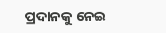ପ୍ରଦାନକୁ ନେଇ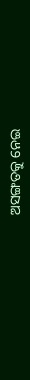ଅସଙ୍ଗତକୁ ନେଇ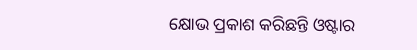କ୍ଷୋଭ ପ୍ରକାଶ କରିଛନ୍ତି ଓଷ୍ଟାର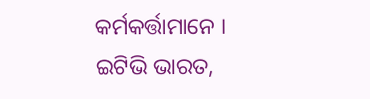କର୍ମକର୍ତ୍ତାମାନେ ।
ଇଟିଭି ଭାରତ,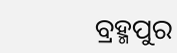ବ୍ରହ୍ମପୁର